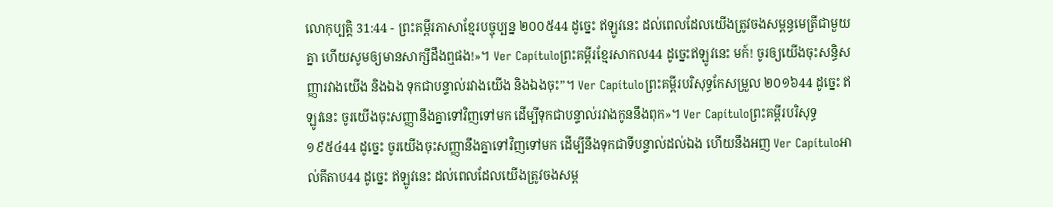លោកុប្បត្តិ 31:44 - ព្រះគម្ពីរភាសាខ្មែរបច្ចុប្បន្ន ២០០៥44 ដូច្នេះ ឥឡូវនេះ ដល់ពេលដែលយើងត្រូវចងសម្ពន្ធមេត្រីជាមួយគ្នា ហើយសូមឲ្យមានសាក្សីដឹងឮផង!»។ Ver Capítuloព្រះគម្ពីរខ្មែរសាកល44 ដូច្នេះឥឡូវនេះ មក៍! ចូរឲ្យយើងចុះសន្ធិសញ្ញារវាងយើង និងឯង ទុកជាបន្ទាល់រវាងយើង និងឯងចុះ”។ Ver Capítuloព្រះគម្ពីរបរិសុទ្ធកែសម្រួល ២០១៦44 ដូច្នេះ ឥឡូវនេះ ចូរយើងចុះសញ្ញានឹងគ្នាទៅវិញទៅមក ដើម្បីទុកជាបន្ទាល់រវាងកូននឹងពុក»។ Ver Capítuloព្រះគម្ពីរបរិសុទ្ធ ១៩៥៤44 ដូច្នេះ ចូរយើងចុះសញ្ញានឹងគ្នាទៅវិញទៅមក ដើម្បីនឹងទុកជាទីបន្ទាល់ដល់ឯង ហើយនឹងអញ Ver Capítuloអាល់គីតាប44 ដូច្នេះ ឥឡូវនេះ ដល់ពេលដែលយើងត្រូវចងសម្ព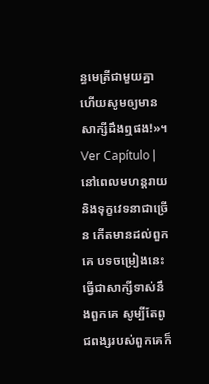ន្ធមេត្រីជាមួយគ្នា ហើយសូមឲ្យមានសាក្សីដឹងឮផង!»។ Ver Capítulo |
នៅពេលមហន្តរាយ និងទុក្ខវេទនាជាច្រើន កើតមានដល់ពួកគេ បទចម្រៀងនេះធ្វើជាសាក្សីទាស់នឹងពួកគេ សូម្បីតែពូជពង្សរបស់ពួកគេក៏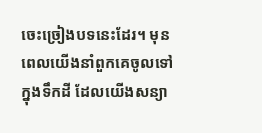ចេះច្រៀងបទនេះដែរ។ មុនពេលយើងនាំពួកគេចូលទៅក្នុងទឹកដី ដែលយើងសន្យា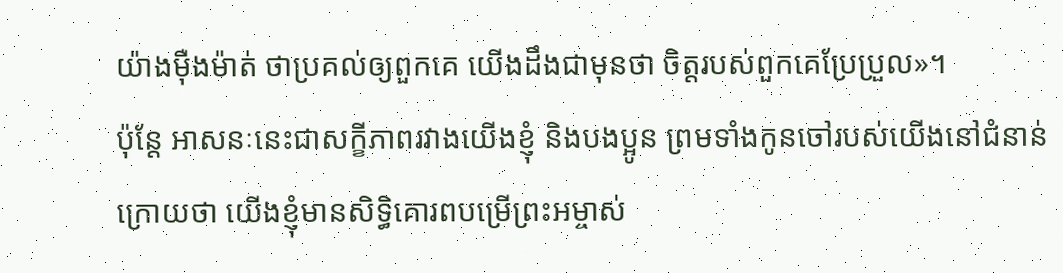យ៉ាងម៉ឺងម៉ាត់ ថាប្រគល់ឲ្យពួកគេ យើងដឹងជាមុនថា ចិត្តរបស់ពួកគេប្រែប្រួល»។
ប៉ុន្តែ អាសនៈនេះជាសក្ខីភាពរវាងយើងខ្ញុំ និងបងប្អូន ព្រមទាំងកូនចៅរបស់យើងនៅជំនាន់ក្រោយថា យើងខ្ញុំមានសិទ្ធិគោរពបម្រើព្រះអម្ចាស់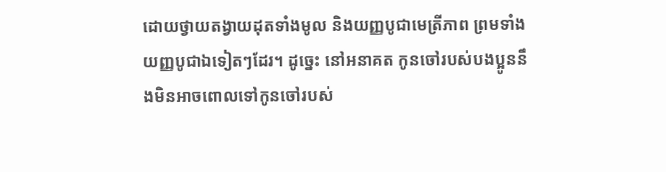ដោយថ្វាយតង្វាយដុតទាំងមូល និងយញ្ញបូជាមេត្រីភាព ព្រមទាំងយញ្ញបូជាឯទៀតៗដែរ។ ដូច្នេះ នៅអនាគត កូនចៅរបស់បងប្អូននឹងមិនអាចពោលទៅកូនចៅរបស់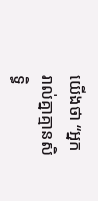យើងថា “អ្នករាល់គ្នាគ្មានសិទ្ធិ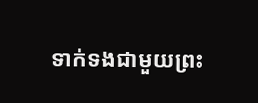ទាក់ទងជាមួយព្រះ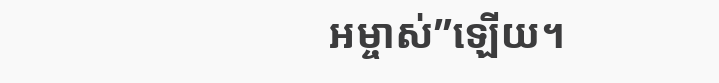អម្ចាស់”ឡើយ។